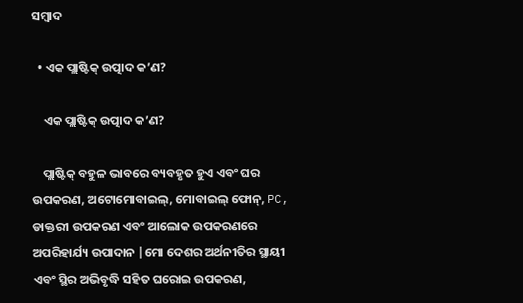ସମ୍ବାଦ

  • ଏକ ପ୍ଲାଷ୍ଟିକ୍ ଉତ୍ପାଦ କ’ଣ?

    ଏକ ପ୍ଲାଷ୍ଟିକ୍ ଉତ୍ପାଦ କ’ଣ?

    ପ୍ଲାଷ୍ଟିକ୍ ବହୁଳ ଭାବରେ ବ୍ୟବହୃତ ହୁଏ ଏବଂ ଘର ଉପକରଣ, ଅଟୋମୋବାଇଲ୍, ମୋବାଇଲ୍ ଫୋନ୍, PC, ଡାକ୍ତରୀ ଉପକରଣ ଏବଂ ଆଲୋକ ଉପକରଣରେ ଅପରିହାର୍ଯ୍ୟ ଉପାଦାନ |ମୋ ଦେଶର ଅର୍ଥନୀତିର ସ୍ଥାୟୀ ଏବଂ ସ୍ଥିର ଅଭିବୃଦ୍ଧି ସହିତ ଘରୋଇ ଉପକରଣ,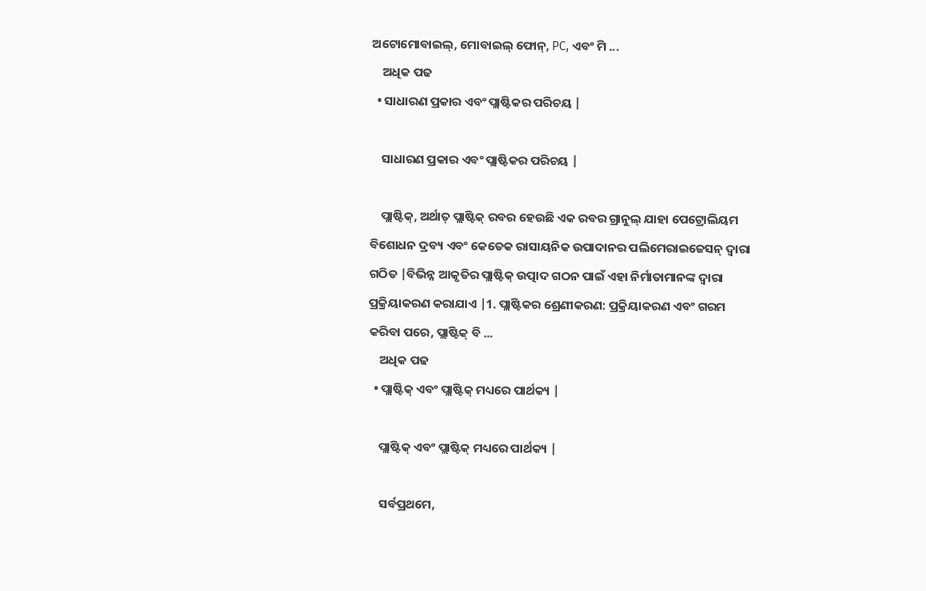ଅଟୋମୋବାଇଲ୍, ମୋବାଇଲ୍ ଫୋନ୍, PC, ଏବଂ ମି ...
    ଅଧିକ ପଢ
  • ସାଧାରଣ ପ୍ରକାର ଏବଂ ପ୍ଲାଷ୍ଟିକର ପରିଚୟ |

    ସାଧାରଣ ପ୍ରକାର ଏବଂ ପ୍ଲାଷ୍ଟିକର ପରିଚୟ |

    ପ୍ଲାଷ୍ଟିକ୍, ଅର୍ଥାତ୍ ପ୍ଲାଷ୍ଟିକ୍ ରବର ହେଉଛି ଏକ ରବର ଗ୍ରାନୁଲ୍ ଯାହା ପେଟ୍ରୋଲିୟମ ବିଶୋଧନ ଦ୍ରବ୍ୟ ଏବଂ କେତେକ ରାସାୟନିକ ଉପାଦାନର ପଲିମେରାଇଜେସନ୍ ଦ୍ୱାରା ଗଠିତ |ବିଭିନ୍ନ ଆକୃତିର ପ୍ଲାଷ୍ଟିକ୍ ଉତ୍ପାଦ ଗଠନ ପାଇଁ ଏହା ନିର୍ମାତାମାନଙ୍କ ଦ୍ୱାରା ପ୍ରକ୍ରିୟାକରଣ କରାଯାଏ |1. ପ୍ଲାଷ୍ଟିକର ଶ୍ରେଣୀକରଣ: ପ୍ରକ୍ରିୟାକରଣ ଏବଂ ଗରମ କରିବା ପରେ, ପ୍ଲାଷ୍ଟିକ୍ ବି ...
    ଅଧିକ ପଢ
  • ପ୍ଲାଷ୍ଟିକ୍ ଏବଂ ପ୍ଲାଷ୍ଟିକ୍ ମଧ୍ୟରେ ପାର୍ଥକ୍ୟ |

    ପ୍ଲାଷ୍ଟିକ୍ ଏବଂ ପ୍ଲାଷ୍ଟିକ୍ ମଧ୍ୟରେ ପାର୍ଥକ୍ୟ |

    ସର୍ବପ୍ରଥମେ,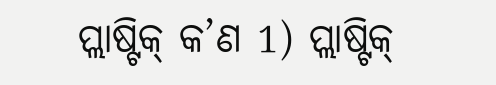ପ୍ଲାଷ୍ଟିକ୍ କ’ଣ 1) ପ୍ଲାଷ୍ଟିକ୍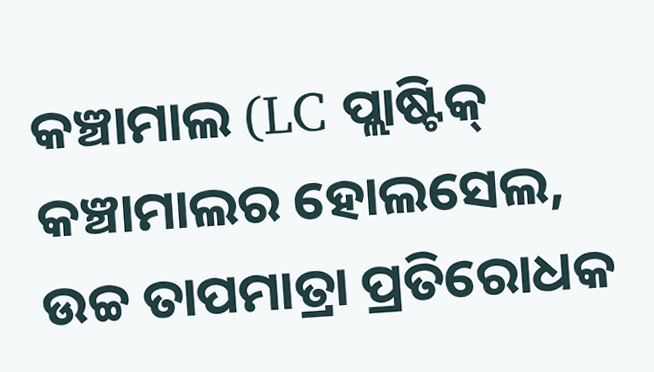କଞ୍ଚାମାଲ (LC ପ୍ଲାଷ୍ଟିକ୍ କଞ୍ଚାମାଲର ହୋଲସେଲ, ଉଚ୍ଚ ତାପମାତ୍ରା ପ୍ରତିରୋଧକ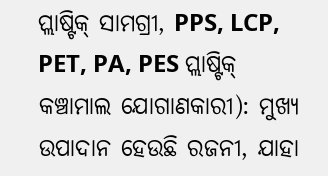ପ୍ଲାଷ୍ଟିକ୍ ସାମଗ୍ରୀ, PPS, LCP, PET, PA, PES ପ୍ଲାଷ୍ଟିକ୍ କଞ୍ଚାମାଲ ଯୋଗାଣକାରୀ): ମୁଖ୍ୟ ଉପାଦାନ ହେଉଛି ରଜନୀ, ଯାହା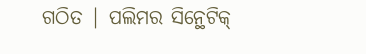ଗଠିତ | ପଲିମର ସିନ୍ଥେଟିକ୍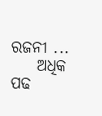ରଜନୀ ...
    ଅଧିକ ପଢ